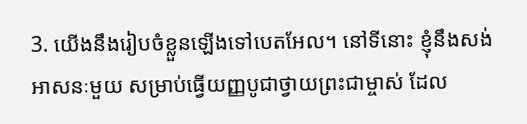3. យើងនឹងរៀបចំខ្លួនឡើងទៅបេតអែល។ នៅទីនោះ ខ្ញុំនឹងសង់អាសនៈមួយ សម្រាប់ធ្វើយញ្ញបូជាថ្វាយព្រះជាម្ចាស់ ដែល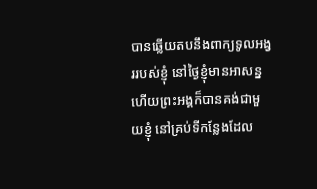បានឆ្លើយតបនឹងពាក្យទូលអង្វររបស់ខ្ញុំ នៅថ្ងៃខ្ញុំមានអាសន្ន ហើយព្រះអង្គក៏បានគង់ជាមួយខ្ញុំ នៅគ្រប់ទីកន្លែងដែល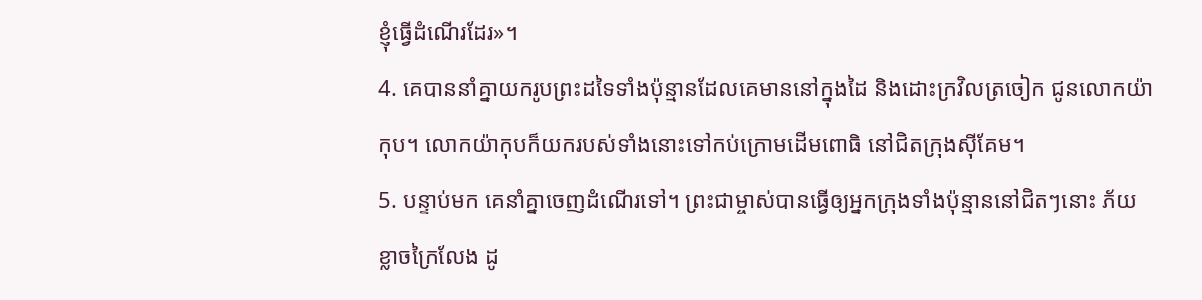ខ្ញុំធ្វើដំណើរដែរ»។
4. គេបាននាំគ្នាយករូបព្រះដទៃទាំងប៉ុន្មានដែលគេមាននៅក្នុងដៃ និងដោះក្រវិលត្រចៀក ជូនលោកយ៉ាកុប។ លោកយ៉ាកុបក៏យករបស់ទាំងនោះទៅកប់ក្រោមដើមពោធិ នៅជិតក្រុងស៊ីគែម។
5. បន្ទាប់មក គេនាំគ្នាចេញដំណើរទៅ។ ព្រះជាម្ចាស់បានធ្វើឲ្យអ្នកក្រុងទាំងប៉ុន្មាននៅជិតៗនោះ ភ័យខ្លាចក្រៃលែង ដូ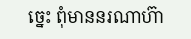ច្នេះ ពុំមាននរណាហ៊ា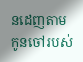នដេញតាមកូនចៅរបស់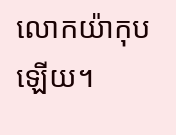លោកយ៉ាកុបឡើយ។